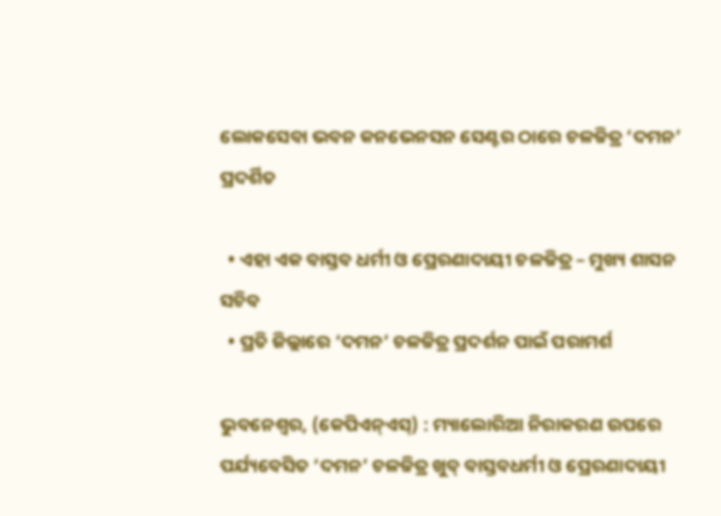ଲୋକସେବା ଭବନ କନଭେନସନ ସେଣ୍ଟର ଠାରେ ଚଳଚ୍ଚିତ୍ର ‘ଦମନ’ ପ୍ରଦର୍ଶିତ

  • ଏହା ଏକ ବାସ୍ତବ ଧର୍ମୀ ଓ ପ୍ରେରଣାଦାୟୀ ଚଳଚ୍ଚିତ୍ର – ମୁଖ୍ୟ ଶାସନ ସଚିବ
  • ପ୍ରତି ଜିଲ୍ଲାରେ ‘ଦମନ’ ଚଳଚ୍ଚିତ୍ର ପ୍ରଦର୍ଶନ ପାଇଁ ପରାମର୍ଶ

ଭୁବନେଶ୍ୱର, (କେପିଏନ୍‌ଏସ୍‌) : ମ୍ୟାଲୋରିଆ ନିରାକରଣ ଉପରେ ପର୍ଯ୍ୟବେସିତ ‘ଦମନ’ ଚଳଚ୍ଚିତ୍ର ଖୁବ୍‌ ବାସ୍ତବଧର୍ମୀ ଓ ପ୍ରେରଣାଦାୟୀ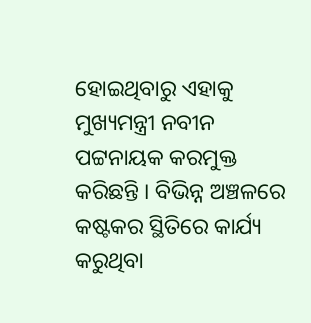ହୋଇଥିବାରୁ ଏହାକୁ ମୁଖ୍ୟମନ୍ତ୍ରୀ ନବୀନ ପଟ୍ଟନାୟକ କରମୁକ୍ତ କରିଛନ୍ତି । ବିଭିନ୍ନ ଅଞ୍ଚଳରେ କଷ୍ଟକର ସ୍ଥିତିରେ କାର୍ଯ୍ୟ କରୁଥିବା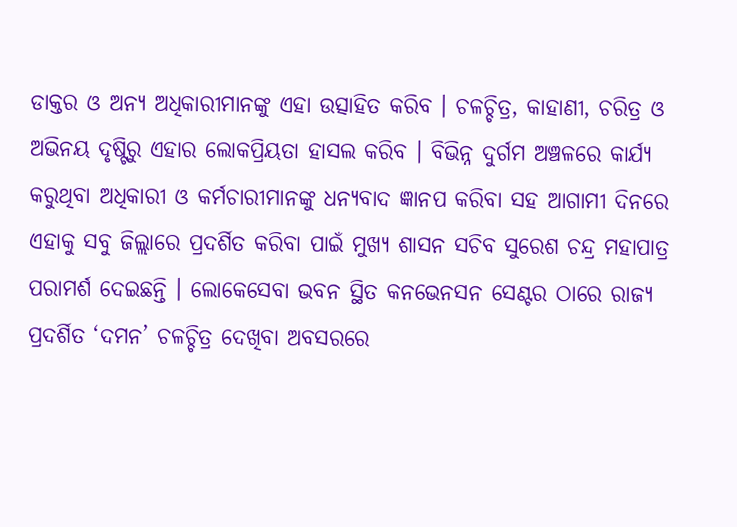ଡାକ୍ତର ଓ ଅନ୍ୟ ଅଧିକାରୀମାନଙ୍କୁ ଏହା ଉତ୍ସାହିତ କରିବ । ଚଳଚ୍ଚିତ୍ର, କାହାଣୀ, ଚରିତ୍ର ଓ ଅଭିନୟ ଦୃଷ୍ଟିରୁ ଏହାର ଲୋକପ୍ରିୟତା ହାସଲ କରିବ । ବିଭିନ୍ନ ଦୁର୍ଗମ ଅଞ୍ଚଳରେ କାର୍ଯ୍ୟ କରୁଥିବା ଅଧିକାରୀ ଓ କର୍ମଚାରୀମାନଙ୍କୁ ଧନ୍ୟବାଦ ଜ୍ଞାନପ କରିବା ସହ ଆଗାମୀ ଦିନରେ ଏହାକୁ ସବୁ ଜିଲ୍ଲାରେ ପ୍ରଦର୍ଶିତ କରିବା ପାଇଁ ମୁଖ୍ୟ ଶାସନ ସଚିବ ସୁରେଶ ଚନ୍ଦ୍ର ମହାପାତ୍ର ପରାମର୍ଶ ଦେଇଛନ୍ତି । ଲୋକେସେବା ଭବନ ସ୍ଥିତ କନଭେନସନ ସେଣ୍ଟର ଠାରେ ରାଜ୍ୟ ପ୍ରଦର୍ଶିତ ‘ଦମନ’ ଚଳଚ୍ଚିତ୍ର ଦେଖିବା ଅବସରରେ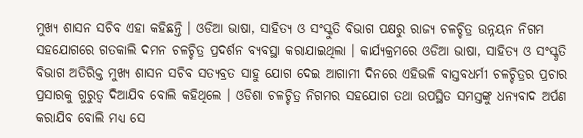ମୁଖ୍ୟ ଶାସନ ସଚିବ ଏହା କହିଛନ୍ତି । ଓଡିଆ ଭାଷା, ସାହିତ୍ୟ ଓ ସଂସ୍କୁତି ବିଭାଗ ପକ୍ଷରୁ ରାଜ୍ୟ ଚଳଚ୍ଚିତ୍ର ଉନ୍ନୟନ ନିଗମ ସହଯୋଗରେ ଗତକାଲି ଦମନ ଚଳଚ୍ଚିତ୍ର ପ୍ରଦର୍ଶନ ବ୍ୟବସ୍ଥା କରାଯାଇଥିଲା । କାର୍ଯ୍ୟକ୍ରମରେ ଓଡିଆ ଭାଷା, ସାହିତ୍ୟ ଓ ସଂସ୍କୃତି ବିଭାଗ ଅତିରିକ୍ତ ମୁଖ୍ୟ ଶାସନ ସଚିବ ସତ୍ୟବ୍ରତ ସାହୁ ଯୋଗ ଦେଇ ଆଗାମୀ ଦିନରେ ଏହିଭଳି ବାସ୍ତବଧର୍ମୀ ଚଳଚ୍ଚିତ୍ରର ପ୍ରଚାର ପ୍ରସାରକୁ ଗୁରୁତ୍ୱ ଦିଆଯିବ ବୋଲି କହିଥିଲେ । ଓଡିଶା ଚଳଚ୍ଚିତ୍ର ନିଗମର ସହଯୋଗ ତଥା ଉପସ୍ଥିତ ସମସ୍ତଙ୍କୁ ଧନ୍ୟବାଦ ଅର୍ପଣ କରାଯିବ ବୋଲି ମଧ୍ୟ ସେ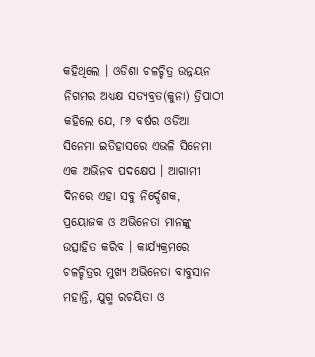କହିଥିଲେ । ଓଡିଶା ଚଳଚ୍ଚିତ୍ର ଉନ୍ନୟନ ନିଗମର ଅଧ୍ୟକ୍ଷ ସତ୍ୟବ୍ରତ(କୁନା) ତ୍ରିପାଠୀ କହିଲେ ଯେ, ୮୬ ବର୍ଷର ଓଡିଆ ସିନେମା ଇତିହାସରେ ଏଭଳି ସିନେମା ଏକ ଅଭିନବ ପଦକ୍ଷେପ । ଆଗାମୀ ଦିନରେ ଏହା ସବୁ ନିର୍ଦ୍ଦେଶକ, ପ୍ରୟୋଜକ ଓ ଅଭିନେତା ମାନଙ୍କୁ ଉତ୍ସାହିତ କରିବ । କାର୍ଯ୍ୟକ୍ରମରେ ଚଳଚ୍ଚିତ୍ରର ମୁଖ୍ୟ ଅଭିନେତା ବାବୁସାନ ମହାନ୍ତି, ଯୁଗ୍ମ ରଚୟିତା ଓ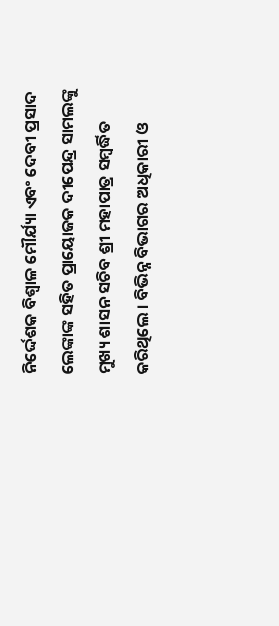ନିର୍ଦ୍ଦେଶକ ବିଶ୍ୱାଳ ମୌର୍ଯ୍ୟା ଏବଂ ଦେବୀ ପ୍ରସାଦ ଲେଙ୍କାଙ୍କ ସହିତ ପ୍ରାୟୋଜକ ଦୀପେନ୍ଦ୍ର ସାମଲଙ୍କୁ ମୁଖ୍ୟ ଶାସନ ସଚିବ ଶ୍ରୀ ମହାପାତ୍ର ସମ୍ବର୍ଦ୍ଧିତ କରିଥିଲେ । ବିଭିନ୍ନ ବିଭାଗର ଅଧିକାରୀ ଓ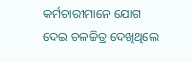କର୍ମଚାରୀମାନେ ଯୋଗ ଦେଇ ଚଳଚ୍ଚିତ୍ର ଦେଖିଥିଲେ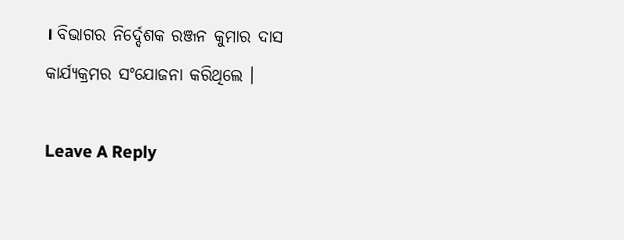। ବିଭାଗର ନିର୍ଦ୍ଦେଶକ ରଞ୍ଜନ କୁମାର ଦାସ କାର୍ଯ୍ୟକ୍ରମର ସଂଯୋଜନା କରିଥିଲେ ।

Leave A Reply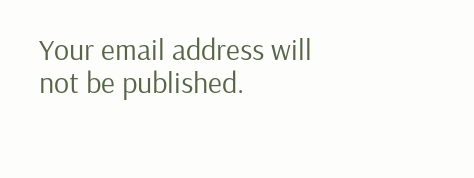Your email address will not be published.